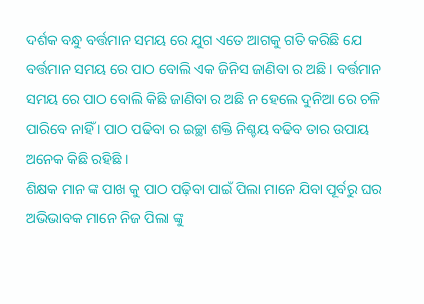ଦର୍ଶକ ବନ୍ଧୁ ବର୍ତ୍ତମାନ ସମୟ ରେ ଯୁଗ ଏତେ ଆଗକୁ ଗତି କରିଛି ଯେ ବର୍ତ୍ତମାନ ସମୟ ରେ ପାଠ ବୋଲି ଏକ ଜିନିସ ଜାଣିବା ର ଅଛି । ବର୍ତ୍ତମାନ ସମୟ ରେ ପାଠ ବୋଲି କିଛି ଜାଣିବା ର ଅଛି ନ ହେଲେ ଦୁନିଆ ରେ ଚଳି ପାରିବେ ନାହିଁ । ପାଠ ପଢିବା ର ଇଚ୍ଛା ଶକ୍ତି ନିଶ୍ଚୟ ବଢିବ ତାର ଉପାୟ ଅନେକ କିଛି ରହିଛି ।
ଶିକ୍ଷକ ମାନ ଙ୍କ ପାଖ କୁ ପାଠ ପଢ଼ିବା ପାଇଁ ପିଲା ମାନେ ଯିବା ପୂର୍ବରୁ ଘର ଅଭିଭାବକ ମାନେ ନିଜ ପିଲା ଙ୍କୁ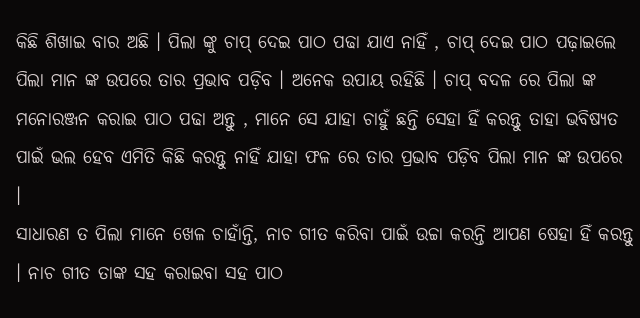କିଛି ଶିଖାଇ ବାର ଅଛି । ପିଲା ଙ୍କୁ ଚାପ୍ ଦେଇ ପାଠ ପଢା ଯାଏ ନାହିଁ , ଚାପ୍ ଦେଇ ପାଠ ପଢ଼ାଇଲେ ପିଲା ମାନ ଙ୍କ ଉପରେ ତାର ପ୍ରଭାବ ପଡ଼ିବ । ଅନେକ ଉପାୟ ରହିଛି । ଚାପ୍ ବଦଳ ରେ ପିଲା ଙ୍କ ମନୋରଞ୍ଜନ କରାଇ ପାଠ ପଢା ଅନ୍ତୁ , ମାନେ ସେ ଯାହା ଚାହୁଁ ଛନ୍ତି ସେହା ହିଁ କରନ୍ତୁ ତାହା ଭବିଷ୍ୟତ ପାଇଁ ଭଲ ହେବ ଏମିତି କିଛି କରନ୍ତୁ ନାହିଁ ଯାହା ଫଳ ରେ ତାର ପ୍ରଭାବ ପଡ଼ିବ ପିଲା ମାନ ଙ୍କ ଉପରେ ।
ସାଧାରଣ ତ ପିଲା ମାନେ ଖେଳ ଚାହାଁନ୍ତି, ନାଚ ଗୀତ କରିବା ପାଇଁ ଉଚ୍ଚା କରନ୍ତି ଆପଣ ଷେହା ହିଁ କରନ୍ତୁ । ନାଚ ଗୀତ ତାଙ୍କ ସହ କରାଇବା ସହ ପାଠ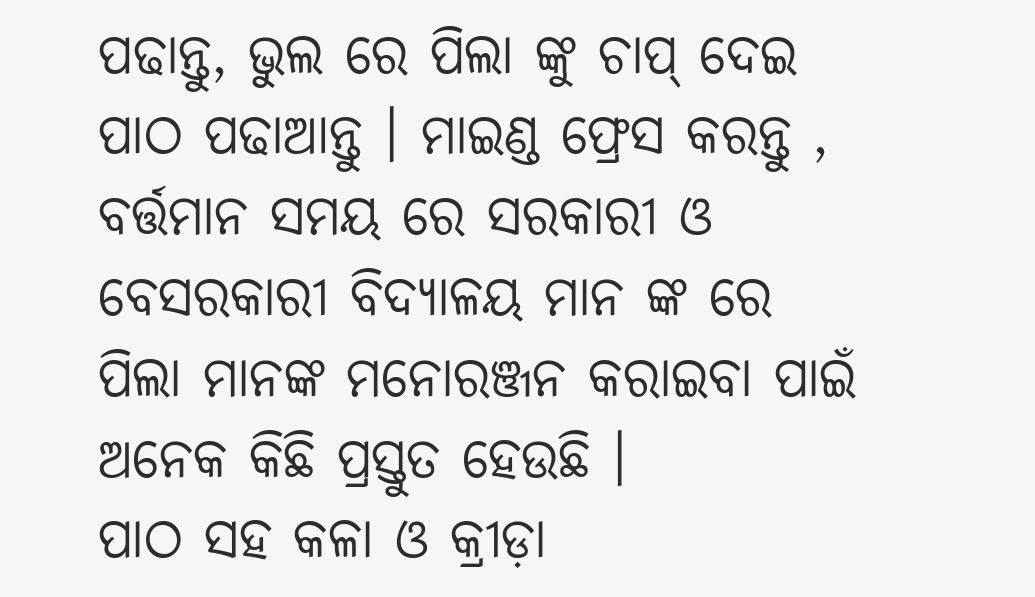ପଢାନ୍ତୁ, ଭୁଲ ରେ ପିଲା ଙ୍କୁ ଚାପ୍ ଦେଇ ପାଠ ପଢାଆନ୍ତୁ । ମାଇଣ୍ଡ ଫ୍ରେସ କରନ୍ତୁ , ବର୍ତ୍ତମାନ ସମୟ ରେ ସରକାରୀ ଓ ବେସରକାରୀ ବିଦ୍ୟାଳୟ ମାନ ଙ୍କ ରେ ପିଲା ମାନଙ୍କ ମନୋରଞ୍ଜନ କରାଇବା ପାଇଁ ଅନେକ କିଛି ପ୍ରସ୍ତୁତ ହେଉଛି ।
ପାଠ ସହ କଳା ଓ କ୍ରୀଡ଼ା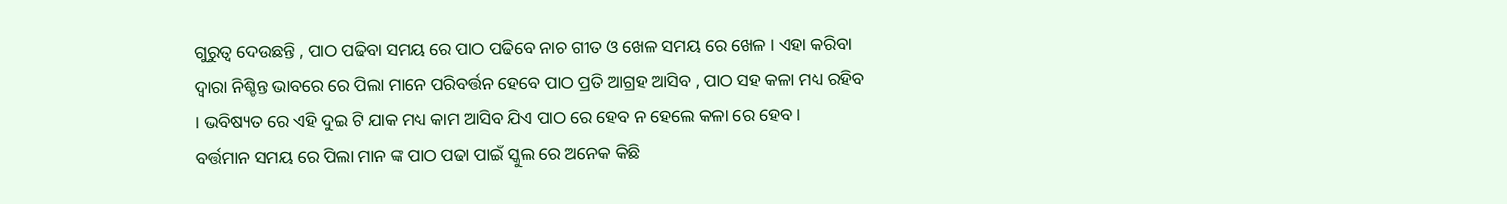ଗୁରୁତ୍ଵ ଦେଉଛନ୍ତି , ପାଠ ପଢିବା ସମୟ ରେ ପାଠ ପଢିବେ ନାଚ ଗୀତ ଓ ଖେଳ ସମୟ ରେ ଖେଳ । ଏହା କରିବା ଦ୍ଵାରା ନିଶ୍ଚିନ୍ତ ଭାବରେ ରେ ପିଲା ମାନେ ପରିବର୍ତ୍ତନ ହେବେ ପାଠ ପ୍ରତି ଆଗ୍ରହ ଆସିବ , ପାଠ ସହ କଳା ମଧ୍ୟ ରହିବ । ଭବିଷ୍ୟତ ରେ ଏହି ଦୁଇ ଟି ଯାକ ମଧ୍ୟ କାମ ଆସିବ ଯିଏ ପାଠ ରେ ହେବ ନ ହେଲେ କଳା ରେ ହେବ ।
ବର୍ତ୍ତମାନ ସମୟ ରେ ପିଲା ମାନ ଙ୍କ ପାଠ ପଢା ପାଇଁ ସ୍କୁଲ ରେ ଅନେକ କିଛି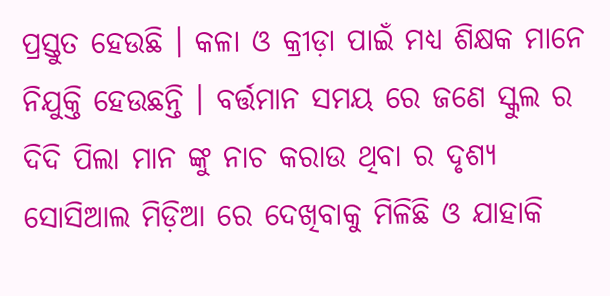ପ୍ରସ୍ତୁତ ହେଉଛି । କଳା ଓ କ୍ରୀଡ଼ା ପାଇଁ ମଧ୍ୟ ଶିକ୍ଷକ ମାନେ ନିଯୁକ୍ତି ହେଉଛନ୍ତି । ବର୍ତ୍ତମାନ ସମୟ ରେ ଜଣେ ସ୍କୁଲ ର ଦିଦି ପିଲା ମାନ ଙ୍କୁ ନାଚ କରାଉ ଥିବା ର ଦୃଶ୍ୟ ସୋସିଆଲ ମିଡ଼ିଆ ରେ ଦେଖିବାକୁ ମିଳିଛି ଓ ଯାହାକି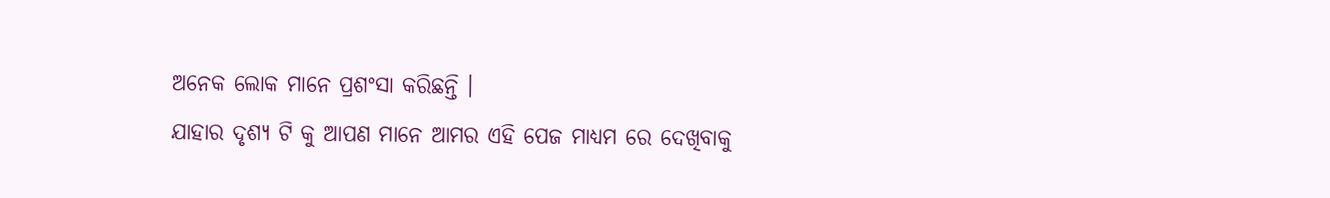ଅନେକ ଲୋକ ମାନେ ପ୍ରଶଂସା କରିଛନ୍ତି ।
ଯାହାର ଦୃଶ୍ୟ ଟି କୁ ଆପଣ ମାନେ ଆମର ଏହି ପେଜ ମାଧ୍ୟମ ରେ ଦେଖିବାକୁ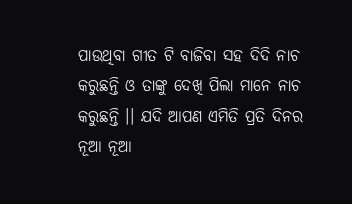ପାଉଥିବା ଗୀତ ଟି ବାଜିବା ସହ ଦିଦି ନାଚ କରୁଛନ୍ତି ଓ ତାଙ୍କୁ ଦେଖି ପିଲା ମାନେ ନାଚ କରୁଛନ୍ତି ।। ଯଦି ଆପଣ ଏମିତି ପ୍ରତି ଦିନର ନୂଆ ନୂଆ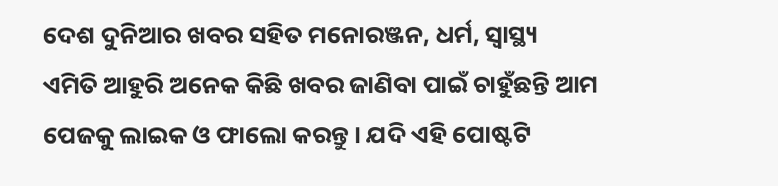ଦେଶ ଦୁନିଆର ଖବର ସହିତ ମନୋରଞ୍ଜନ, ଧର୍ମ, ସ୍ୱାସ୍ଥ୍ୟ ଏମିତି ଆହୁରି ଅନେକ କିଛି ଖବର ଜାଣିବା ପାଇଁ ଚାହୁଁଛନ୍ତି ଆମ ପେଜକୁ ଲାଇକ ଓ ଫାଲୋ କରନ୍ତୁ । ଯଦି ଏହି ପୋଷ୍ଟଟି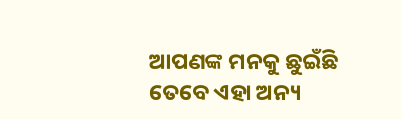ଆପଣଙ୍କ ମନକୁ ଛୁଇଁଛି ତେବେ ଏହା ଅନ୍ୟ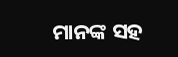ମାନଙ୍କ ସହ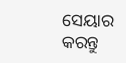ସେୟାର କରନ୍ତୁ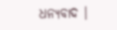ଧନ୍ୟବାଦ ।